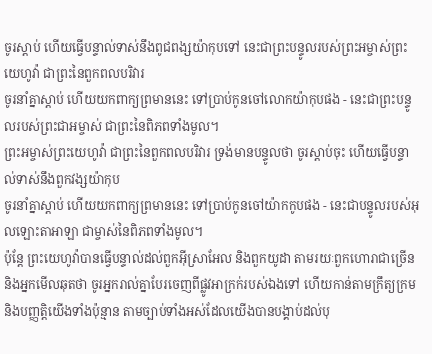ចូរស្តាប់ ហើយធ្វើបន្ទាល់ទាស់នឹងពូជពង្សយ៉ាកុបទៅ នេះជាព្រះបន្ទូលរបស់ព្រះអម្ចាស់ព្រះយេហូវ៉ា ជាព្រះនៃពួកពលបរិវារ
ចូរនាំគ្នាស្ដាប់ ហើយយកពាក្យព្រមាននេះ ទៅប្រាប់កូនចៅលោកយ៉ាកុបផង - នេះជាព្រះបន្ទូលរបស់ព្រះជាអម្ចាស់ ជាព្រះនៃពិភពទាំងមូល។
ព្រះអម្ចាស់ព្រះយេហូវ៉ា ជាព្រះនៃពួកពលបរិវារ ទ្រង់មានបន្ទូលថា ចូរស្តាប់ចុះ ហើយធ្វើបន្ទាល់ទាស់នឹងពួកវង្សយ៉ាកុប
ចូរនាំគ្នាស្ដាប់ ហើយយកពាក្យព្រមាននេះ ទៅប្រាប់កូនចៅយ៉ាកកូបផង - នេះជាបន្ទូលរបស់អុលឡោះតាអាឡា ជាម្ចាស់នៃពិភពទាំងមូល។
ប៉ុន្តែ ព្រះយេហូវ៉ាបានធ្វើបន្ទាល់ដល់ពួកអ៊ីស្រាអែល និងពួកយូដា តាមរយៈពួកហោរាជាច្រើន និងអ្នកមើលឆុតថា ចូរអ្នករាល់គ្នាបែរចេញពីផ្លូវអាក្រក់របស់ឯងទៅ ហើយកាន់តាមក្រឹត្យក្រម និងបញ្ញត្តិយើងទាំងប៉ុន្មាន តាមច្បាប់ទាំងអស់ដែលយើងបានបង្គាប់ដល់បុ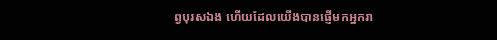ព្វបុរសឯង ហើយដែលយើងបានផ្ញើមកអ្នករា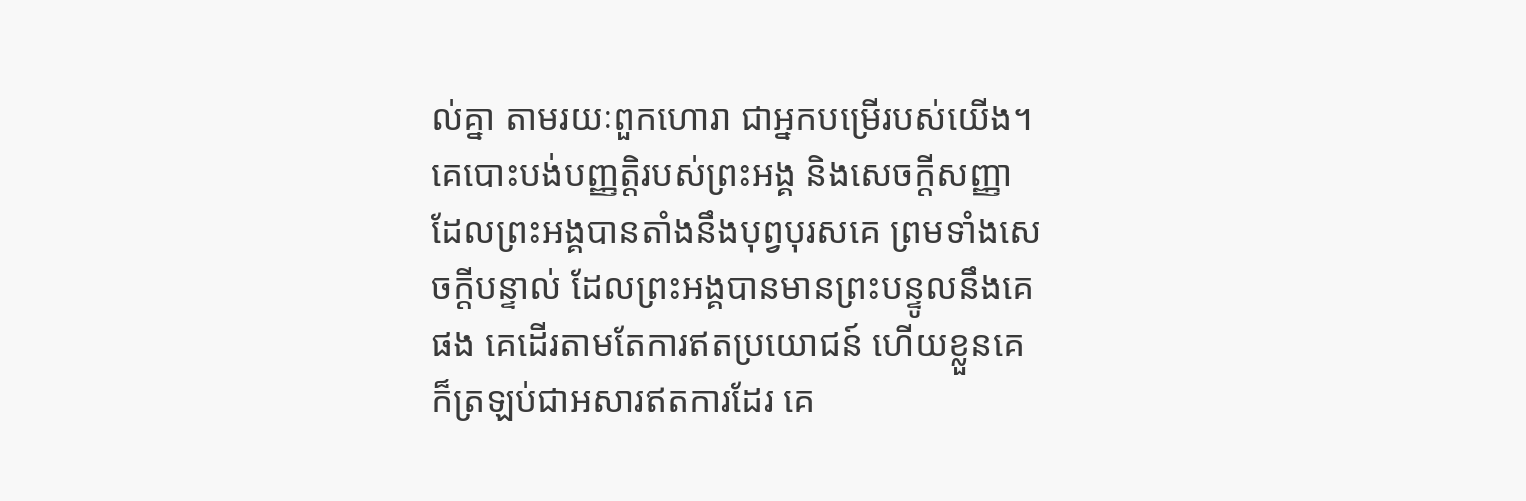ល់គ្នា តាមរយៈពួកហោរា ជាអ្នកបម្រើរបស់យើង។
គេបោះបង់បញ្ញត្តិរបស់ព្រះអង្គ និងសេចក្ដីសញ្ញាដែលព្រះអង្គបានតាំងនឹងបុព្វបុរសគេ ព្រមទាំងសេចក្ដីបន្ទាល់ ដែលព្រះអង្គបានមានព្រះបន្ទូលនឹងគេផង គេដើរតាមតែការឥតប្រយោជន៍ ហើយខ្លួនគេក៏ត្រឡប់ជាអសារឥតការដែរ គេ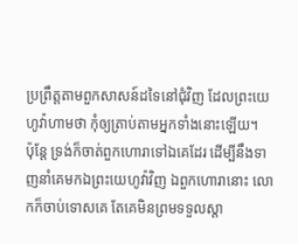ប្រព្រឹត្តតាមពួកសាសន៍ដទៃនៅជុំវិញ ដែលព្រះយេហូវ៉ាហាមថា កុំឲ្យត្រាប់តាមអ្នកទាំងនោះឡើយ។
ប៉ុន្តែ ទ្រង់ក៏ចាត់ពួកហោរាទៅឯគេដែរ ដើម្បីនឹងទាញនាំគេមកឯព្រះយេហូវ៉ាវិញ ឯពួកហោរានោះ លោកក៏ចាប់ទោសគេ តែគេមិនព្រមទទួលស្តា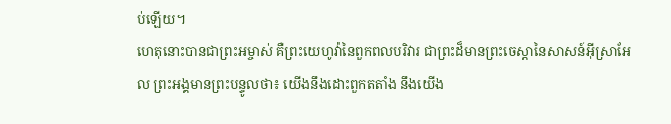ប់ឡើយ។
ហេតុនោះបានជាព្រះអម្ចាស់ គឺព្រះយេហូវ៉ានៃពួកពលបរិវារ ជាព្រះដ៏មានព្រះចេស្តានៃសាសន៍អ៊ីស្រាអែល ព្រះអង្គមានព្រះបន្ទូលថា៖ យើងនឹងដោះពួកតតាំង នឹងយើង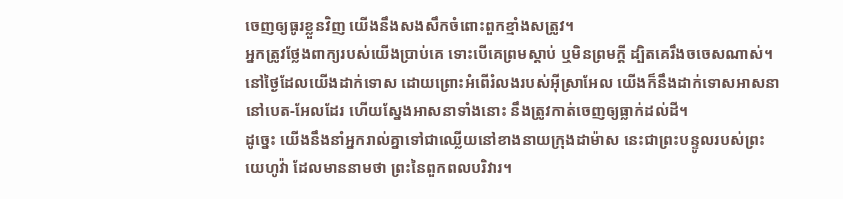ចេញឲ្យធូរខ្លួនវិញ យើងនឹងសងសឹកចំពោះពួកខ្មាំងសត្រូវ។
អ្នកត្រូវថ្លែងពាក្យរបស់យើងប្រាប់គេ ទោះបើគេព្រមស្តាប់ ឬមិនព្រមក្តី ដ្បិតគេរឹងចចេសណាស់។
នៅថ្ងៃដែលយើងដាក់ទោស ដោយព្រោះអំពើរំលងរបស់អ៊ីស្រាអែល យើងក៏នឹងដាក់ទោសអាសនានៅបេត-អែលដែរ ហើយស្នែងអាសនាទាំងនោះ នឹងត្រូវកាត់ចេញឲ្យធ្លាក់ដល់ដី។
ដូច្នេះ យើងនឹងនាំអ្នករាល់គ្នាទៅជាឈ្លើយនៅខាងនាយក្រុងដាម៉ាស នេះជាព្រះបន្ទូលរបស់ព្រះយេហូវ៉ា ដែលមាននាមថា ព្រះនៃពួកពលបរិវារ។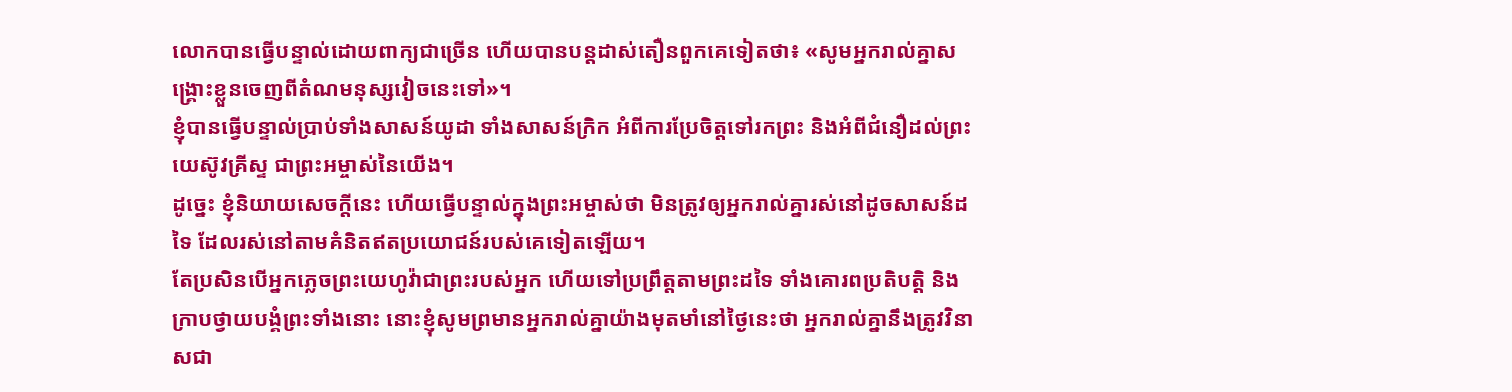លោកបានធ្វើបន្ទាល់ដោយពាក្យជាច្រើន ហើយបានបន្ដដាស់តឿនពួកគេទៀតថា៖ «សូមអ្នករាល់គ្នាសង្គ្រោះខ្លួនចេញពីតំណមនុស្សវៀចនេះទៅ»។
ខ្ញុំបានធ្វើបន្ទាល់ប្រាប់ទាំងសាសន៍យូដា ទាំងសាសន៍ក្រិក អំពីការប្រែចិត្តទៅរកព្រះ និងអំពីជំនឿដល់ព្រះយេស៊ូវគ្រីស្ទ ជាព្រះអម្ចាស់នៃយើង។
ដូច្នេះ ខ្ញុំនិយាយសេចក្តីនេះ ហើយធ្វើបន្ទាល់ក្នុងព្រះអម្ចាស់ថា មិនត្រូវឲ្យអ្នករាល់គ្នារស់នៅដូចសាសន៍ដទៃ ដែលរស់នៅតាមគំនិតឥតប្រយោជន៍របស់គេទៀតឡើយ។
តែប្រសិនបើអ្នកភ្លេចព្រះយេហូវ៉ាជាព្រះរបស់អ្នក ហើយទៅប្រព្រឹត្តតាមព្រះដទៃ ទាំងគោរពប្រតិបត្តិ និងក្រាបថ្វាយបង្គំព្រះទាំងនោះ នោះខ្ញុំសូមព្រមានអ្នករាល់គ្នាយ៉ាងមុតមាំនៅថ្ងៃនេះថា អ្នករាល់គ្នានឹងត្រូវវិនាសជា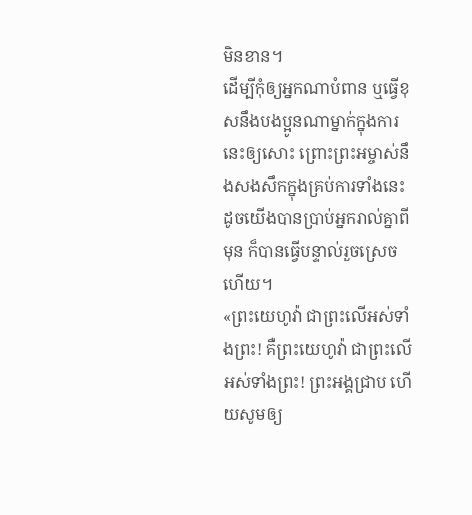មិនខាន។
ដើម្បីកុំឲ្យអ្នកណាបំពាន ឬធ្វើខុសនឹងបងប្អូនណាម្នាក់ក្នុងការនេះឲ្យសោះ ព្រោះព្រះអម្ចាស់នឹងសងសឹកក្នុងគ្រប់ការទាំងនេះ ដូចយើងបានប្រាប់អ្នករាល់គ្នាពីមុន ក៏បានធ្វើបន្ទាល់រួចស្រេចហើយ។
«ព្រះយេហូវ៉ា ជាព្រះលើអស់ទាំងព្រះ! គឺព្រះយេហូវ៉ា ជាព្រះលើអស់ទាំងព្រះ! ព្រះអង្គជ្រាប ហើយសូមឲ្យ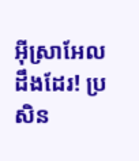អ៊ីស្រាអែលដឹងដែរ! ប្រសិន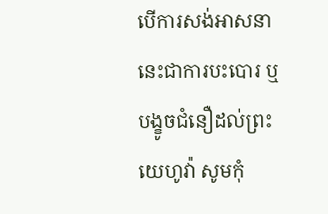បើការសង់អាសនានេះជាការបះបោរ ឬបង្ខូចជំនឿដល់ព្រះយេហូវ៉ា សូមកុំ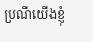ប្រណីយើងខ្ញុំ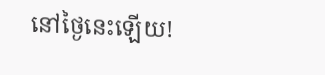នៅថ្ងៃនេះឡើយ!